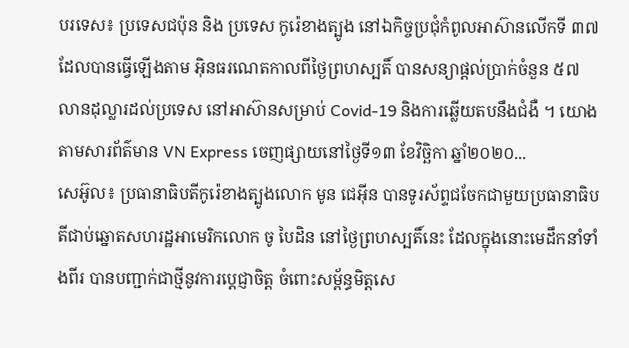បរទេស៖ ប្រទេសជប៉ុន និង ប្រទេស កូរ៉េខាងត្បូង នៅឯកិច្ចប្រជុំកំពូលអាស៊ានលើកទី ៣៧ ដែលបានធ្វើឡើងតាម អ៊ិនធរណេតកាលពីថ្ងៃព្រហស្បតិ៍ បានសន្យាផ្តល់ប្រាក់ចំនួន ៥៧ លានដុល្លារដល់ប្រទេស នៅអាស៊ានសម្រាប់ Covid-19 និងការឆ្លើយតបនឹងជំងឺ ។ យោងតាមសារព័ត៌មាន VN Express ចេញផ្សាយនៅថ្ងៃទី១៣ ខែវិច្ឆិកា ឆ្នាំ២០២០...
សេអ៊ូល៖ ប្រធានាធិបតីកូរ៉េខាងត្បូងលោក មូន ជេអ៊ីន បានទូរស័ព្ទជចែកជាមួយប្រធានាធិបតីជាប់ឆ្នោតសហរដ្ឋអាមេរិកលោក ចូ បៃដិន នៅថ្ងៃព្រហស្បតិ៍នេះ ដែលក្នុងនោះមេដឹកនាំទាំងពីរ បានបញ្ជាក់ជាថ្មីនូវការប្តេជ្ញាចិត្ត ចំពោះសម្ព័ន្ធមិត្តសេ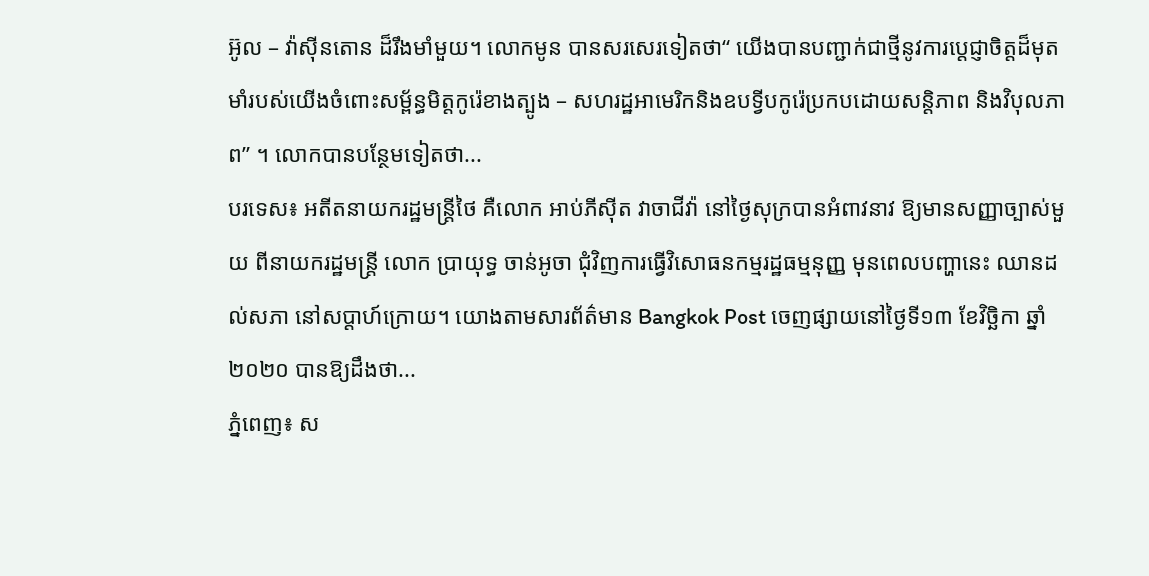អ៊ូល – វ៉ាស៊ីនតោន ដ៏រឹងមាំមួយ។ លោកមូន បានសរសេរទៀតថា“ យើងបានបញ្ជាក់ជាថ្មីនូវការប្តេជ្ញាចិត្តដ៏មុតមាំរបស់យើងចំពោះសម្ព័ន្ធមិត្តកូរ៉េខាងត្បូង – សហរដ្ឋអាមេរិកនិងឧបទ្វីបកូរ៉េប្រកបដោយសន្តិភាព និងវិបុលភាព” ។ លោកបានបន្ថែមទៀតថា...
បរទេស៖ អតីតនាយករដ្ឋមន្រ្តីថៃ គឺលោក អាប់ភីស៊ីត វាចាជីវ៉ា នៅថ្ងៃសុក្របានអំពាវនាវ ឱ្យមានសញ្ញាច្បាស់មួយ ពីនាយករដ្ឋមន្រ្តី លោក ប្រាយុទ្ធ ចាន់អូចា ជុំវិញការធ្វើវិសោធនកម្មរដ្ឋធម្មនុញ្ញ មុនពេលបញ្ហានេះ ឈានដល់សភា នៅសប្តាហ៍ក្រោយ។ យោងតាមសារព័ត៌មាន Bangkok Post ចេញផ្សាយនៅថ្ងៃទី១៣ ខែវិច្ឆិកា ឆ្នាំ២០២០ បានឱ្យដឹងថា...
ភ្នំពេញ៖ ស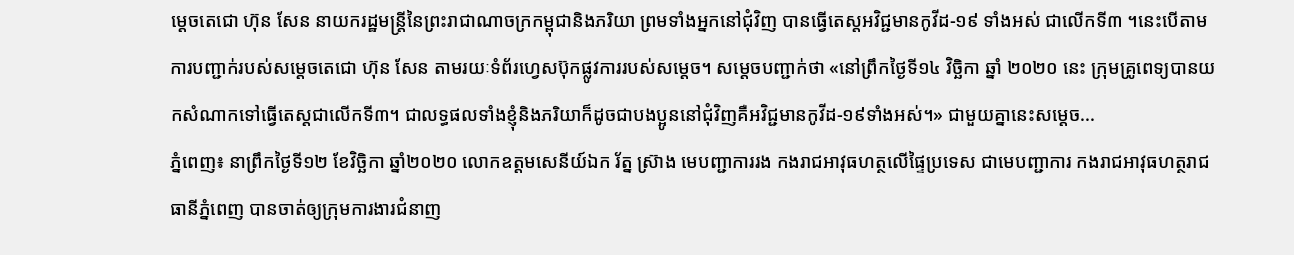ម្ដេចតេជោ ហ៊ុន សែន នាយករដ្ឋមន្រ្តីនៃព្រះរាជាណាចក្រកម្ពុជានិងភរិយា ព្រមទាំងអ្នកនៅជុំវិញ បានធ្វើតេស្តអវិជ្ជមានកូវីដ-១៩ ទាំងអស់ ជាលើកទី៣ ។នេះបើតាមការបញ្ជាក់របស់សម្ដេចតេជោ ហ៊ុន សែន តាមរយៈទំព័រហ្វេសប៊ុកផ្លូវការរបស់សម្ដេច។ សម្ដេចបញ្ជាក់ថា «នៅព្រឹកថ្ងៃទី១៤ វិច្ឆិកា ឆ្នាំ ២០២០ នេះ ក្រុមគ្រូពេទ្យបានយកសំណាកទៅធ្វើតេស្តជាលើកទី៣។ ជាលទ្ធផលទាំងខ្ញុំនិងភរិយាក៏ដូចជាបងប្អូននៅជុំវិញគឺអវិជ្ជមានកូវីដ-១៩ទាំងអស់។» ជាមួយគ្នានេះសម្ដេច...
ភ្នំពេញ៖ នាព្រឹកថ្ងៃទី១២ ខែវិច្ឆិកា ឆ្នាំ២០២០ លោកឧត្តមសេនីយ៍ឯក រ័ត្ន ស្រ៊ាង មេបញ្ជាការរង កងរាជអាវុធហត្ថលើផ្ទៃប្រទេស ជាមេបញ្ជាការ កងរាជអាវុធហត្ថរាជធានីភ្នំពេញ បានចាត់ឲ្យក្រុមការងារជំនាញ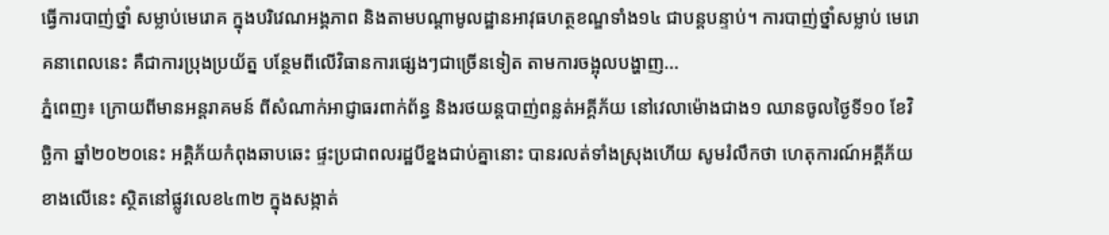ធ្វើការបាញ់ថ្នាំ សម្លាប់មេរោគ ក្នុងបរិវេណអង្គភាព និងតាមបណ្តាមូលដ្ឋានអាវុធហត្ថខណ្ឌទាំង១៤ ជាបន្តបន្ទាប់។ ការបាញ់ថ្នាំសម្លាប់ មេរោគនាពេលនេះ គឺជាការប្រុងប្រយ័ត្ន បន្ថែមពីលើវិធានការផ្សេងៗជាច្រើនទៀត តាមការចង្អុលបង្ហាញ...
ភ្នំពេញ៖ ក្រោយពីមានអន្តរាគមន៍ ពីសំណាក់អាជ្ញាធរពាក់ព័ន្ធ និងរថយន្ដបាញ់ពន្លត់អគ្គីភ័យ នៅវេលាម៉ោងជាង១ ឈានចូលថ្ងៃទី១០ ខែវិច្ឆិកា ឆ្នាំ២០២០នេះ អគ្គិភ័យកំពុងឆាបឆេះ ផ្ទះប្រជាពលរដ្ឋបីខ្នងជាប់គ្នានោះ បានរលត់ទាំងស្រុងហើយ សូមរំលឹកថា ហេតុការណ៍អគ្គីភ័យខាងលើនេះ ស្ថិតនៅផ្លូវលេខ៤៣២ ក្នុងសង្កាត់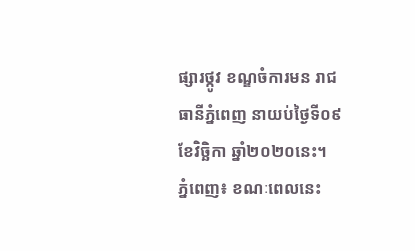ផ្សារថ្កូវ ខណ្ឌចំការមន រាជធានីភ្នំពេញ នាយប់ថ្ងៃទី០៩ ខែវិច្ឆិកា ឆ្នាំ២០២០នេះ។
ភ្នំពេញ៖ ខណៈពេលនេះ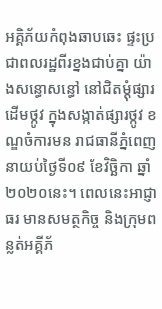អគ្គិភ័យកំពុងឆាបឆេះ ផ្ទះប្រជាពលរដ្ឋពីរខ្នងជាប់គ្នា យ៉ាងសន្ធោសន្ធៅ នៅជិតម្តុំផ្សារដើមថ្កូវ ក្នុងសង្កាត់ផ្សារថ្កូវ ខណ្ឌចំការមន រាជធានីភ្នំពេញ នាយប់ថ្ងៃទី០៩ ខែវិច្ឆិកា ឆ្នាំ២០២០នេះ។ ពេលនេះអាជ្ញាធរ មានសមត្ថកិច្ច និងក្រុមពន្លត់អគ្គីភ័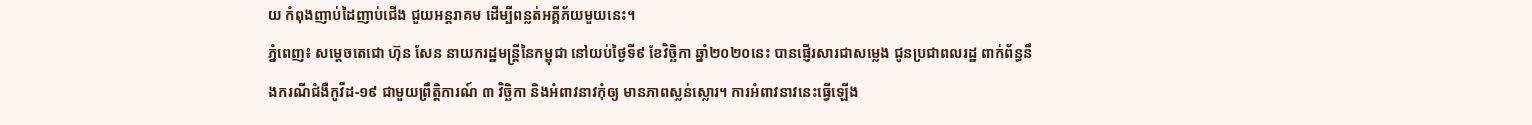យ កំពុងញាប់ដៃញាប់ជើង ជួយអន្តរាគម ដើម្បីពន្លត់អគ្គីភ័យមួយនេះ។
ភ្នំពេញ៖ សម្ដេចតេជោ ហ៊ុន សែន នាយករដ្ឋមន្រ្តីនៃកម្ពុជា នៅយប់ថ្ងៃទី៩ ខែវិច្ឆិកា ឆ្នាំ២០២០នេះ បានផ្ញើរសារជាសម្លេង ជូនប្រជាពលរដ្ឋ ពាក់ព័ន្ធនឹងករណីជំងឺកូវីដ-១៩ ជាមួយព្រឹត្តិការណ៍ ៣ វិច្ឆិកា និងអំពាវនាវកុំឲ្យ មានភាពស្លន់ស្លោរ។ ការអំពាវនាវនេះធ្វើឡើង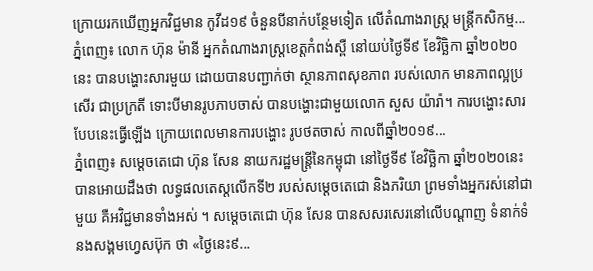ក្រោយរកឃើញអ្នកវិជ្ជមាន កូវីដ១៩ ចំនួនបីនាក់បន្ថែមទៀត លើតំណាងរាស្រ្ត មន្រ្តីកសិកម្ម...
ភ្នំពេញ៖ លោក ហ៊ុន ម៉ានី អ្នកតំណាងរាស្រ្តខេត្តកំពង់ស្ពឺ នៅយប់ថ្ងៃទី៩ ខែវិច្ឆិកា ឆ្នាំ២០២០នេះ បានបង្ហោះសារមួយ ដោយបានបញ្ជាក់ថា ស្ថានភាពសុខភាព របស់លោក មានភាពល្អប្រសើរ ជាប្រក្រតី ទោះបីមានរូបភាបចាស់ បានបង្ហោះជាមួយលោក សួស យ៉ារ៉ា។ ការបង្ហោះសារបែបនេះធ្វើឡើង ក្រោយពេលមានការបង្ហោះ រូបថតចាស់ កាលពីឆ្នាំ២០១៩...
ភ្នំពេញ៖ សម្ដេចតេជោ ហ៊ុន សែន នាយករដ្ឋមន្រ្តីនៃកម្ពុជា នៅថ្ងៃទី៩ ខែវិច្ឆិកា ឆ្នាំ២០២០នេះ បានអោយដឹងថា លទ្ធផលតេស្ដលើកទី២ របស់សម្ដេចតេជោ និងភរិយា ព្រមទាំងអ្នករស់នៅជាមួយ គឺអវិជ្ជមានទាំងអស់ ។ សម្ដេចតេជោ ហ៊ុន សែន បានសសរសេរនៅលើបណ្ដាញ ទំនាក់ទំនងសង្គមហ្វេសប៊ុក ថា «ថ្ងៃនេះ៩...